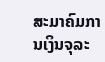ສະມາຄົມການເງິນຈຸລະ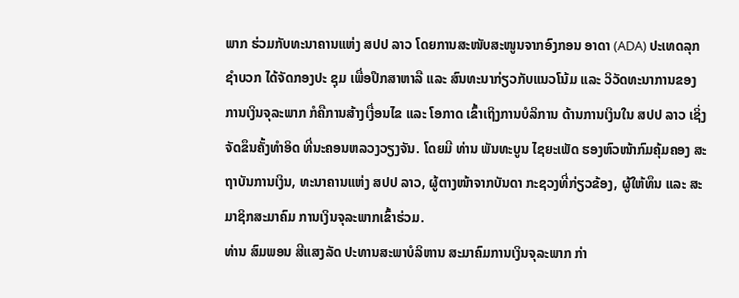ພາກ ຮ່ວມກັບທະນາຄານແຫ່ງ ສປປ ລາວ ໂດຍການສະໜັບສະໜູນຈາກອົງກອນ ອາດາ (ADA) ປະເທດລຸກຊຳບວກ ໄດ້ຈັດກອງປະ ຊຸມ ເພື່ອປຶກສາຫາລື ແລະ ສົນທະນາກ່ຽວກັບແນວໂນ້ມ ແລະ ວິວັດທະນາການຂອງ ການເງິນຈຸລະພາກ ກໍຄືການສ້າງເງື່ອນໄຂ ແລະ ໂອກາດ ເຂົ້າເຖິງການບໍລິການ ດ້ານການເງິນໃນ ສປປ ລາວ ເຊິ່ງຈັດຂຶນຄັ້ງທຳອິດ ທີ່ນະຄອນຫລວງວຽງຈັນ. ໂດຍມີ ທ່ານ ພັນທະບູນ ໄຊຍະເພັດ ຮອງຫົວໜ້າກົມຄຸ້ມຄອງ ສະຖາບັນການເງິນ, ທະນາຄານແຫ່ງ ສປປ ລາວ, ຜູ້ຕາງໜ້າຈາກບັນດາ ກະຊວງທີ່ກ່ຽວຂ້ອງ, ຜູ້ໃຫ້ທຶນ ແລະ ສະມາຊິກສະມາຄົມ ການເງິນຈຸລະພາກເຂົ້າຮ່ວມ.
ທ່ານ ສົມພອນ ສີແສງລັດ ປະທານສະພາບໍລິຫານ ສະມາຄົມການເງິນຈຸລະພາກ ກ່າ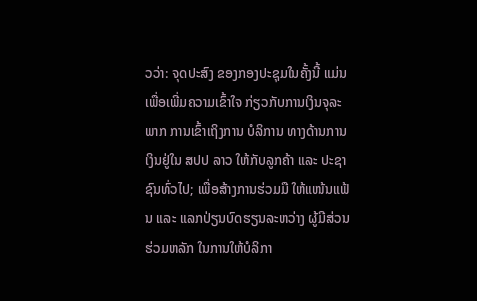ວວ່າ: ຈຸດປະສົງ ຂອງກອງປະຊຸມໃນຄັ້ງນີ້ ແມ່ນເພື່ອເພີ່ມຄວາມເຂົ້າໃຈ ກ່ຽວກັບການເງິນຈຸລະພາກ ການເຂົ້າເຖິງການ ບໍລິການ ທາງດ້ານການເງິນຢູ່ໃນ ສປປ ລາວ ໃຫ້ກັບລູກຄ້າ ແລະ ປະຊາຊົນທົ່ວໄປ; ເພື່ອສ້າງການຮ່ວມມື ໃຫ້ແໜ້ນແຟ້ນ ແລະ ແລກປ່ຽນບົດຮຽນລະຫວ່າງ ຜູ້ມີສ່ວນຮ່ວມຫລັກ ໃນການໃຫ້ບໍລິກາ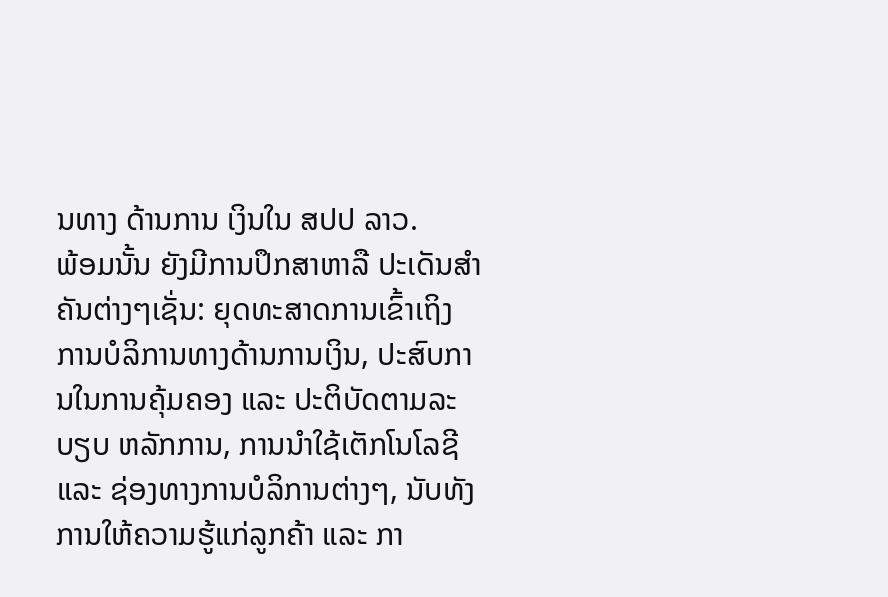ນທາງ ດ້ານການ ເງິນໃນ ສປປ ລາວ.
ພ້ອມນັ້ນ ຍັງມີການປຶກສາຫາລື ປະເດັນສຳຄັນຕ່າງໆເຊັ່ນ: ຍຸດທະສາດການເຂົ້າເຖິງ ການບໍລິການທາງດ້ານການເງິນ, ປະສົບການໃນການຄຸ້ມຄອງ ແລະ ປະຕິບັດຕາມລະບຽບ ຫລັກການ, ການນຳໃຊ້ເຕັກໂນໂລຊີ ແລະ ຊ່ອງທາງການບໍລິການຕ່າງໆ, ນັບທັງການໃຫ້ຄວາມຮູ້ແກ່ລູກຄ້າ ແລະ ກາ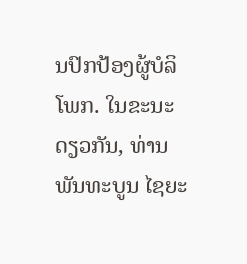ນປົກປ້ອງຜູ້ບໍລິໂພກ. ໃນຂະນະດຽວກັນ, ທ່ານ ພັນທະບູນ ໄຊຍະ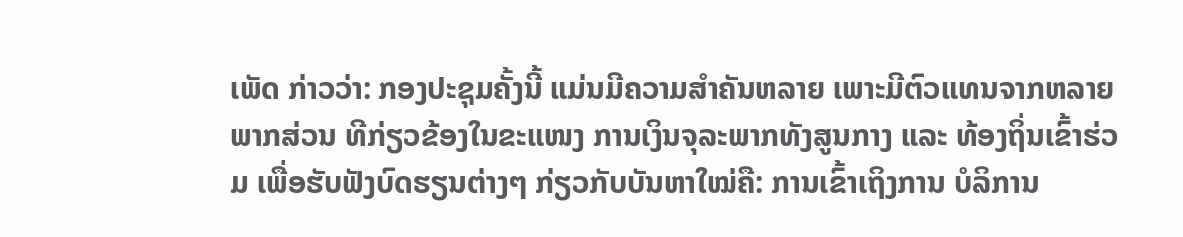ເພັດ ກ່າວວ່າ: ກອງປະຊຸມຄັ້ງນີ້ ແມ່ນມີຄວາມສຳຄັນຫລາຍ ເພາະມີຕົວແທນຈາກຫລາຍພາກສ່ວນ ທີກ່ຽວຂ້ອງໃນຂະແໜງ ການເງິນຈຸລະພາກທັງສູນກາງ ແລະ ທ້ອງຖິ່ນເຂົ້າຮ່ວມ ເພື່ອຮັບຟັງບົດຮຽນຕ່າງໆ ກ່ຽວກັບບັນຫາໃໝ່ຄື: ການເຂົ້າເຖິງການ ບໍລິການ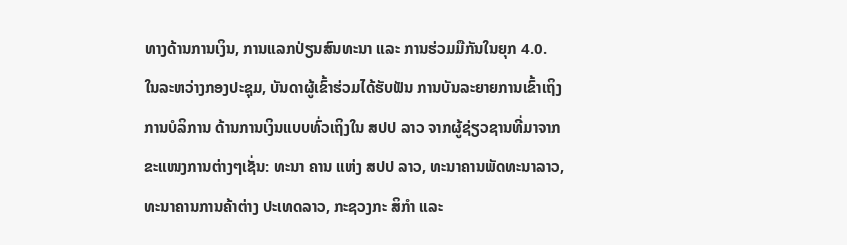ທາງດ້ານການເງິນ, ການແລກປ່ຽນສົນທະນາ ແລະ ການຮ່ວມມືກັນໃນຍຸກ 4.0.
ໃນລະຫວ່າງກອງປະຊຸມ, ບັນດາຜູ້ເຂົ້າຮ່ວມໄດ້ຮັບຟັນ ການບັນລະຍາຍການເຂົ້າເຖິງ ການບໍລິການ ດ້ານການເງິນແບບທົ່ວເຖິງໃນ ສປປ ລາວ ຈາກຜູ້ຊ່ຽວຊານທີ່ມາຈາກ ຂະແໜງການຕ່າງໆເຊັ່ນ: ທະນາ ຄານ ແຫ່ງ ສປປ ລາວ, ທະນາຄານພັດທະນາລາວ, ທະນາຄານການຄ້າຕ່າງ ປະເທດລາວ, ກະຊວງກະ ສິກຳ ແລະ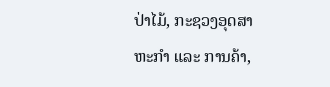ປ່າໄມ້, ກະຊວງອຸດສາຫະກຳ ແລະ ການຄ້າ,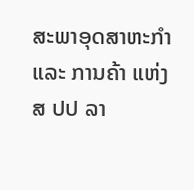ສະພາອຸດສາຫະກຳ ແລະ ການຄ້າ ແຫ່ງ ສ ປປ ລາ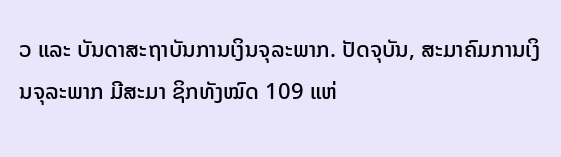ວ ແລະ ບັນດາສະຖາບັນການເງິນຈຸລະພາກ. ປັດຈຸບັນ, ສະມາຄົມການເງິນຈຸລະພາກ ມີສະມາ ຊິກທັງໝົດ 109 ແຫ່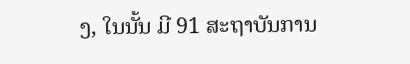ງ, ໃນນັ້ນ ມີ 91 ສະຖາບັນການ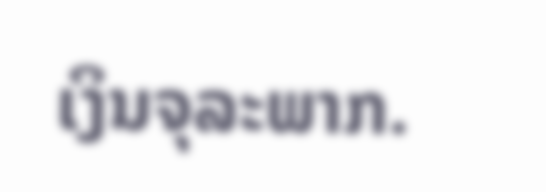ເງິນຈຸລະພາກ.